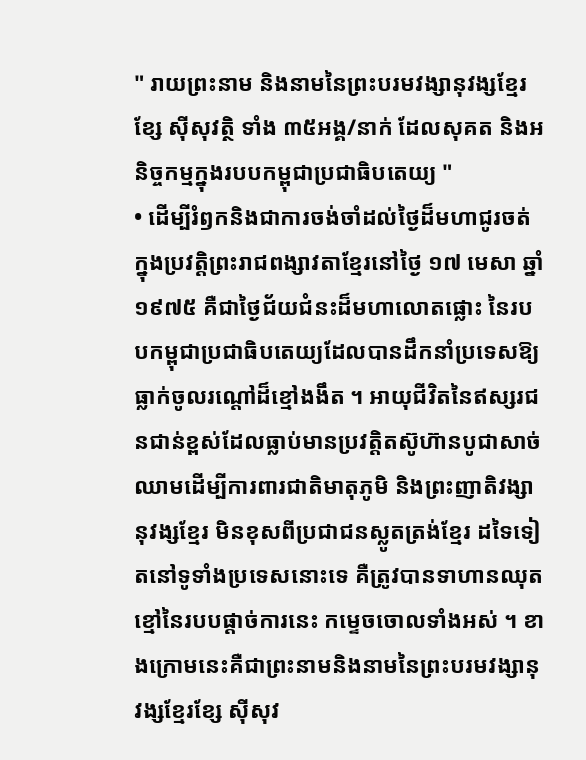" រាយព្រះនាម និងនាមនៃព្រះបរមវង្សានុវង្សខ្មែរខ្សែ ស៊ីសុវត្ថិ ទាំង ៣៥អង្គ/នាក់ ដែលសុគត និងអនិច្ចកម្មក្នុងរបបកម្ពុជាប្រជាធិបតេយ្យ "
• ដើម្បីរំឭកនិងជាការចង់ចាំដល់ថ្ងៃដ៏មហាជូរចត់ក្នុងប្រវត្តិព្រះរាជពង្សាវតាខ្មែរនៅថ្ងៃ ១៧ មេសា ឆ្នាំ ១៩៧៥ គឺជាថ្ងៃជ័យជំនះដ៏មហាលោតផ្លោះ នៃរបបកម្ពុជាប្រជាធិបតេយ្យដែលបានដឹកនាំប្រទេសឱ្យធ្លាក់ចូលរណ្តៅដ៏ខ្មៅងងឹត ។ អាយុជីវិតនៃឥស្សរជនជាន់ខ្ពស់ដែលធ្លាប់មានប្រវត្តិតស៊ូហ៊ានបូជាសាច់ឈាមដើម្បីការពារជាតិមាតុភូមិ និងព្រះញាតិវង្សានុវង្សខ្មែរ មិនខុសពីប្រជាជនស្លូតត្រង់ខ្មែរ ដទៃទៀតនៅទូទាំងប្រទេសនោះទេ គឺត្រូវបានទាហានឈុតខ្មៅនៃរបបផ្តាច់ការនេះ កម្ទេចចោលទាំងអស់ ។ ខាងក្រោមនេះគឺជាព្រះនាមនិងនាមនៃព្រះបរមវង្សានុវង្សខ្មែរខ្សែ ស៊ីសុវ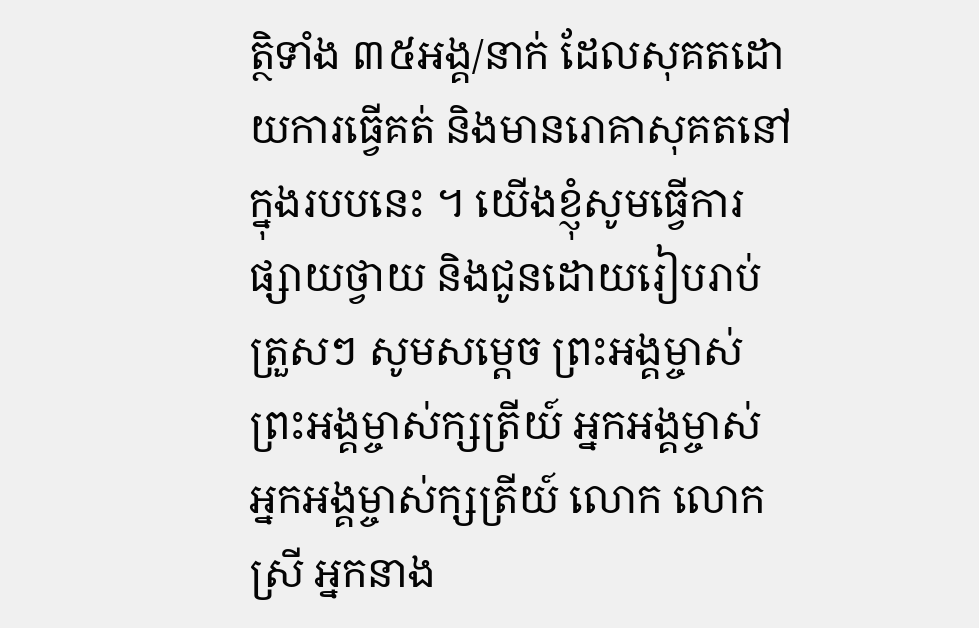ត្ថិទាំង ៣៥អង្គ/នាក់ ដែលសុគតដោយការធ្វើគត់ និងមានរោគាសុគតនៅក្នុងរបបនេះ ។ យើងខ្ញុំសូមធ្វើការផ្សាយថ្វាយ និងជូនដោយរៀបរាប់ត្រួសៗ សូមសម្ដេច ព្រះអង្គម្ចាស់ ព្រះអង្គម្ចាស់ក្សត្រីយ៍ អ្នកអង្គម្ចាស់ អ្នកអង្គម្ចាស់ក្សត្រីយ៍ លោក លោកស្រី អ្នកនាង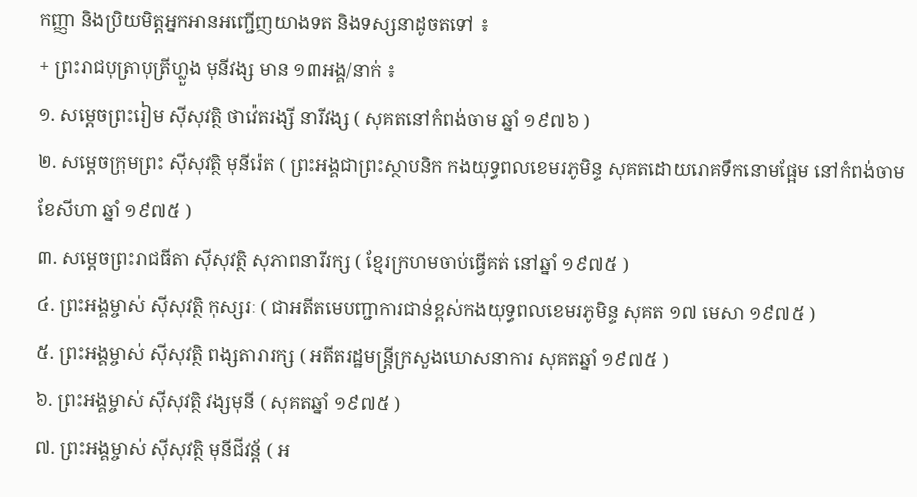កញ្ញា និងប្រិយមិត្តអ្នកអានអញ្ជើញយាងទត និងទស្សនាដូចតទៅ ៖
+ ព្រះរាជបុត្រាបុត្រីហ្លួង មុនីវង្ស មាន ១៣អង្គ/នាក់ ៖
១. សម្តេចព្រះរៀម ស៊ីសុវត្ថិ ថាវ៉េតរង្សី នារីវង្ស ( សុគតនៅកំពង់ចាម ឆ្នាំ ១៩៧៦ )
២. សម្តេចក្រុមព្រះ ស៊ីសុវត្ថិ មុនីរ៉េត ( ព្រះអង្គជាព្រះស្ថាបនិក កងយុទ្ធពលខេមរភូមិន្ទ សុគតដោយរោគទឹកនោមផ្អែម នៅកំពង់ចាម ខែសីហា ឆ្នាំ ១៩៧៥ )
៣. សម្តេចព្រះរាជធីតា ស៊ីសុវត្ថិ សុភាពនារីរក្ស ( ខ្មែរក្រហមចាប់ធ្វើគត់ នៅឆ្នាំ ១៩៧៥ )
៤. ព្រះអង្គម្ចាស់ ស៊ីសុវត្ថិ កុស្សរៈ ( ជាអតីតមេបញ្ជាការជាន់ខ្ពស់កងយុទ្ធពលខេមរភូមិន្ទ សុគត ១៧ មេសា ១៩៧៥ )
៥. ព្រះអង្គម្ចាស់ ស៊ីសុវត្ថិ ពង្សតារារក្ស ( អតីតរដ្ឋមន្ត្រីក្រសួងឃោសនាការ សុគតឆ្នាំ ១៩៧៥ )
៦. ព្រះអង្គម្ចាស់ ស៊ីសុវត្ថិ វង្សមុនី ( សុគតឆ្នាំ ១៩៧៥ )
៧. ព្រះអង្គម្ចាស់ ស៊ីសុវត្ថិ មុនីជីវន្ត័ ( អ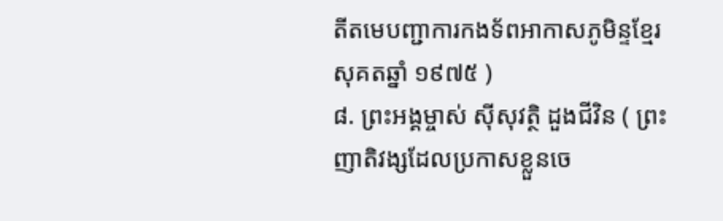តីតមេបញ្ជាការកងទ័ពអាកាសភូមិន្ទខ្មែរ សុគតឆ្នាំ ១៩៧៥ )
៨. ព្រះអង្គម្ចាស់ ស៊ីសុវត្ថិ ដួងជីវិន ( ព្រះញាតិវង្សដែលប្រកាសខ្លួនចេ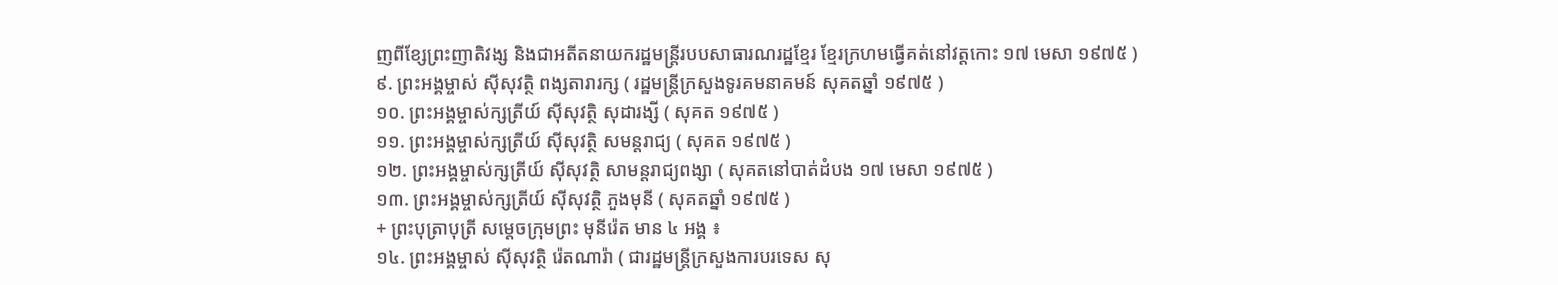ញពីខ្សែព្រះញាតិវង្ស និងជាអតីតនាយករដ្ឋមន្ត្រីរបបសាធារណរដ្ឋខ្មែរ ខ្មែរក្រហមធ្វើគត់នៅវត្តកោះ ១៧ មេសា ១៩៧៥ )
៩. ព្រះអង្គម្ចាស់ ស៊ីសុវត្ថិ ពង្សតារារក្ស ( រដ្ឋមន្ត្រីក្រសួងទូរគមនាគមន៍ សុគតឆ្នាំ ១៩៧៥ )
១០. ព្រះអង្គម្ចាស់ក្សត្រីយ៍ ស៊ីសុវត្ថិ សុដារង្សី ( សុគត ១៩៧៥ )
១១. ព្រះអង្គម្ចាស់ក្សត្រីយ៍ ស៊ីសុវត្ថិ សមន្តរាជ្យ ( សុគត ១៩៧៥ )
១២. ព្រះអង្គម្ចាស់ក្សត្រីយ៍ ស៊ីសុវត្ថិ សាមន្តរាជ្យពង្សា ( សុគតនៅបាត់ដំបង ១៧ មេសា ១៩៧៥ )
១៣. ព្រះអង្គម្ចាស់ក្សត្រីយ៍ ស៊ីសុវត្ថិ ភួងមុនី ( សុគតឆ្នាំ ១៩៧៥ )
+ ព្រះបុត្រាបុត្រី សម្តេចក្រុមព្រះ មុនីរ៉េត មាន ៤ អង្គ ៖
១៤. ព្រះអង្គម្ចាស់ ស៊ីសុវត្ថិ រ៉េតណារ៉ា ( ជារដ្ឋមន្ត្រីក្រសួងការបរទេស សុ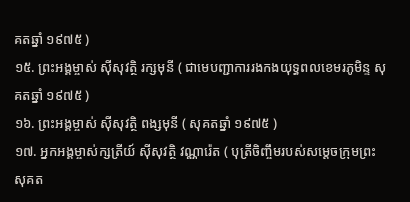គតឆ្នាំ ១៩៧៥ )
១៥. ព្រះអង្គម្ចាស់ ស៊ីសុវត្ថិ រក្សមុនី ( ជាមេបញ្ជាការរងកងយុទ្ធពលខេមរភូមិន្ទ សុគតឆ្នាំ ១៩៧៥ )
១៦. ព្រះអង្គម្ចាស់ ស៊ីសុវត្ថិ ពង្សមុនី ( សុគតឆ្នាំ ១៩៧៥ )
១៧. អ្នកអង្គម្ចាស់ក្សត្រីយ៍ ស៊ីសុវត្ថិ វណ្ណារ៉េត ( បុត្រីចិញ្ចឹមរបស់សម្តេចក្រុមព្រះ សុគត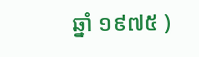ឆ្នាំ ១៩៧៥ )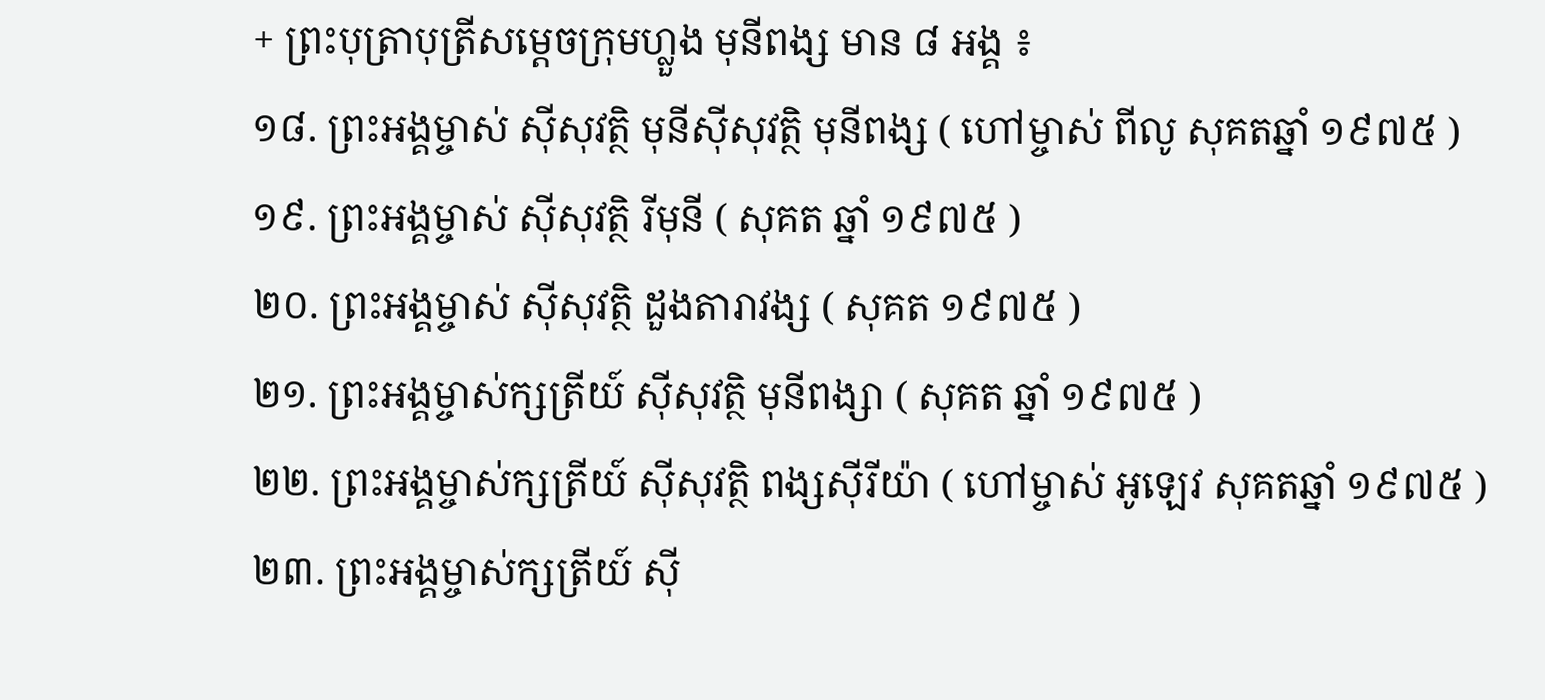+ ព្រះបុត្រាបុត្រីសម្តេចក្រុមហ្លួង មុនីពង្ស មាន ៨ អង្គ ៖
១៨. ព្រះអង្គម្ចាស់ ស៊ីសុវត្ថិ មុនីស៊ីសុវត្ថិ មុនីពង្ស ( ហៅម្ចាស់ ពីលូ សុគតឆ្នាំ ១៩៧៥ )
១៩. ព្រះអង្គម្ចាស់ ស៊ីសុវត្ថិ រីមុនី ( សុគត ឆ្នាំ ១៩៧៥ )
២០. ព្រះអង្គម្ចាស់ ស៊ីសុវត្ថិ ដួងតារាវង្ស ( សុគត ១៩៧៥ )
២១. ព្រះអង្គម្ចាស់ក្សត្រីយ៍ ស៊ីសុវត្ថិ មុនីពង្សា ( សុគត ឆ្នាំ ១៩៧៥ )
២២. ព្រះអង្គម្ចាស់ក្សត្រីយ៍ ស៊ីសុវត្ថិ ពង្សស៊ីរីយ៉ា ( ហៅម្ចាស់ អូឡេវ សុគតឆ្នាំ ១៩៧៥ )
២៣. ព្រះអង្គម្ចាស់ក្សត្រីយ៍ ស៊ី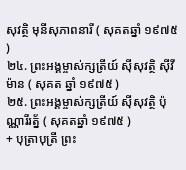សុវត្ថិ មុនីសុភាពនារី ( សុគតឆ្នាំ ១៩៧៥ )
២៤. ព្រះអង្គម្ចាស់ក្សត្រីយ៍ ស៊ីសុវត្ថិ ស៊ីវីម៉ាន ( សុគត ឆ្នាំ ១៩៧៥ )
២៥. ព្រះអង្គម្ចាស់ក្សត្រីយ៍ ស៊ីសុវត្ថិ ប៉ុណ្ណារីរត្ន័ ( សុគតឆ្នាំ ១៩៧៥ )
+ បុត្រាបុត្រី ព្រះ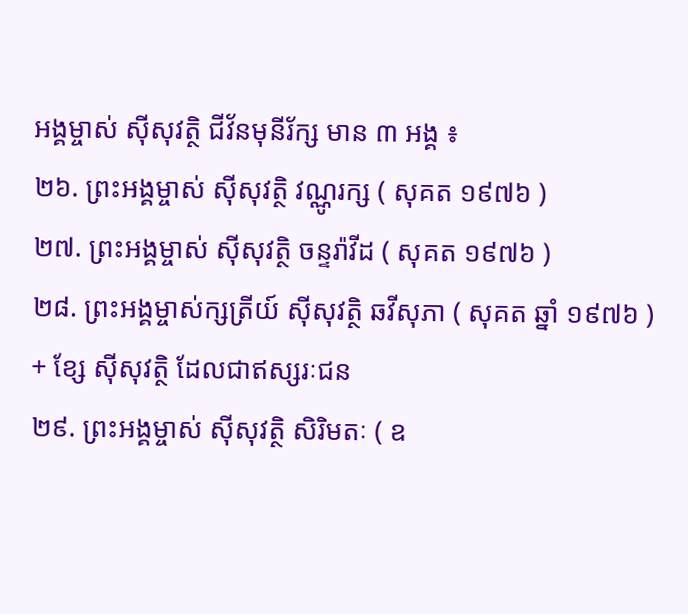អង្គម្ចាស់ ស៊ីសុវត្ថិ ជីវ័នមុនីរ័ក្ស មាន ៣ អង្គ ៖
២៦. ព្រះអង្គម្ចាស់ ស៊ីសុវត្ថិ វណ្ណូរក្ស ( សុគត ១៩៧៦ )
២៧. ព្រះអង្គម្ចាស់ ស៊ីសុវត្ថិ ចន្ទរ៉ាវីដ ( សុគត ១៩៧៦ )
២៨. ព្រះអង្គម្ចាស់ក្សត្រីយ៍ ស៊ីសុវត្ថិ ឆវីសុភា ( សុគត ឆ្នាំ ១៩៧៦ )
+ ខ្សែ ស៊ីសុវត្ថិ ដែលជាឥស្សរៈជន
២៩. ព្រះអង្គម្ចាស់ ស៊ីសុវត្ថិ សិរិមតៈ ( ឧ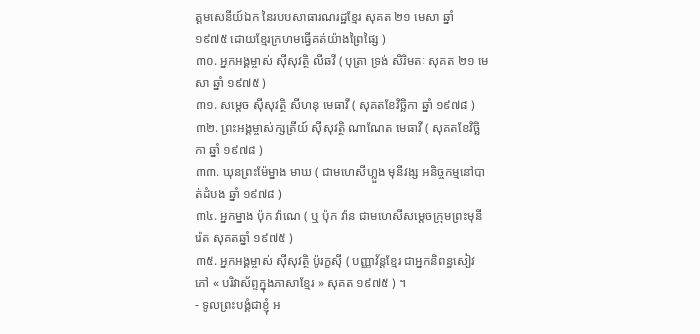ត្តមសេនីយ៍ឯក នៃរបបសាធារណរដ្ឋខ្មែរ សុគត ២១ មេសា ឆ្នាំ ១៩៧៥ ដោយខ្មែរក្រហមធ្វើគត់យ៉ាងព្រៃផ្សៃ )
៣០. អ្នកអង្គម្ចាស់ ស៊ីសុវត្ថិ លីឆវី ( បុត្រា ទ្រង់ សិរិមតៈ សុគត ២១ មេសា ឆ្នាំ ១៩៧៥ )
៣១. សម្តេច ស៊ីសុវត្ថិ សីហនុ មេធាវី ( សុគតខែវិច្ឆិកា ឆ្នាំ ១៩៧៨ )
៣២. ព្រះអង្គម្ចាស់ក្សត្រីយ៍ ស៊ីសុវត្ថិ ណាណែត មេធាវី ( សុគតខែវិច្ឆិកា ឆ្នាំ ១៩៧៨ )
៣៣. ឃុនព្រះម៉ែម្នាង មាឃ ( ជាមហេសីហ្លួង មុនីវង្ស អនិច្ចកម្មនៅបាត់ដំបង ឆ្នាំ ១៩៧៨ )
៣៤. អ្នកម្នាង ប៉ុក វ៉ាណេ ( ឬ ប៉ុក វ៉ាន ជាមហេសីសម្តេចក្រុមព្រះមុនីរ៉េត សុគតឆ្នាំ ១៩៧៥ )
៣៥. អ្នកអង្គម្ចាស់ ស៊ីសុវត្ថិ ប៉ូរក្ខស៊ី ( បញ្ញាវ័ន្ដខ្មែរ ជាអ្នកនិពន្ធសៀវភៅ « បរិវាស័ព្ទក្នុងភាសាខ្មែរ » សុគត ១៩៧៥ ) ។
- ទូលព្រះបង្គំជាខ្ញុំ អ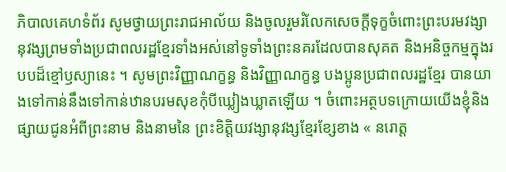ភិបាលគេហទំព័រ សូមថ្វាយព្រះរាជអាល័យ និងចូលរួមរំលែកសេចក្តីទុក្ខចំពោះព្រះបរមវង្សានុវង្សព្រមទាំងប្រជាពលរដ្ឋខ្មែរទាំងអស់នៅទូទាំងព្រះនគរដែលបានសុគត និងអនិច្ចកម្មក្នុងរបបដ៏ខ្មៅឫស្យានេះ ។ សូមព្រះវិញ្ញាណក្ខន្ធ និងវិញ្ញាណក្ខន្ធ បងប្អូនប្រជាពលរដ្ឋខ្មែរ បានយាងទៅកាន់នឹងទៅកាន់ឋានបរមសុខកុំបីឃ្លៀងឃ្លាតឡើយ ។ ចំពោះអត្ថបទក្រោយយើងខ្ញុំនិងផ្សាយជូនអំពីព្រះនាម និងនាមនៃ ព្រះខិត្តិយវង្សានុវង្សខ្មែរខ្សែខាង « នរោត្ត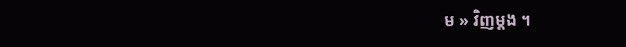ម » វិញម្តង ។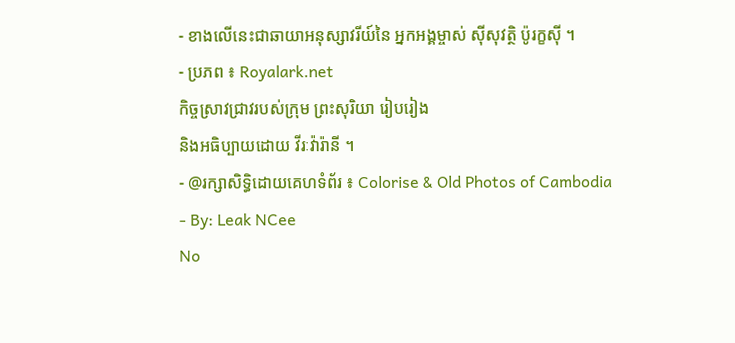- ខាងលើនេះជាឆាយាអនុស្សាវរីយ៍នៃ អ្នកអង្គម្ចាស់ ស៊ីសុវត្ថិ ប៉ូរក្ខស៊ី ។
- ប្រភព ៖ Royalark.net
កិច្ចស្រាវជ្រាវរបស់ក្រុម ព្រះសុរិយា រៀបរៀង
និងអធិប្បាយដោយ វីរៈវ៉ារ៉ានី ។
- @រក្សាសិទ្ធិដោយគេហទំព័រ ៖ Colorise & Old Photos of Cambodia
- By: Leak NCee
No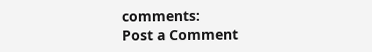comments:
Post a Comment